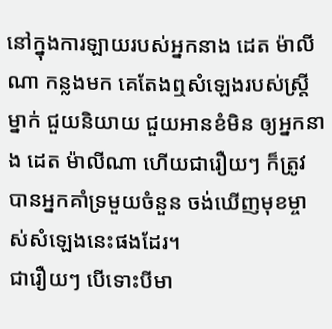នៅក្នុងការឡាយរបស់អ្នកនាង ដេត ម៉ាលីណា កន្លងមក គេតែងឮសំឡេងរបស់ស្ត្រីម្នាក់ ជួយនិយាយ ជួយអានខំមិន ឲ្យអ្នកនាង ដេត ម៉ាលីណា ហើយជារឿយៗ ក៏ត្រូវបានអ្នកគាំទ្រមួយចំនួន ចង់ឃើញមុខម្ចាស់សំឡេងនេះផងដែរ។
ជារឿយៗ បើទោះបីមា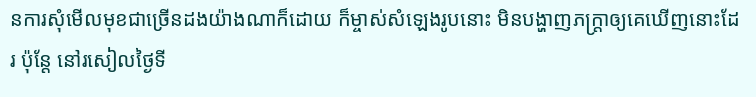នការសុំមើលមុខជាច្រើនដងយ៉ាងណាក៏ដោយ ក៏ម្ចាស់សំឡេងរូបនោះ មិនបង្ហាញភក្ត្រាឲ្យគេឃើញនោះដែរ ប៉ុន្តែ នៅរសៀលថ្ងៃទី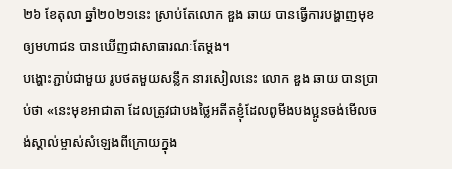២៦ ខែតុលា ឆ្នាំ២០២១នេះ ស្រាប់តែលោក ឌួង ឆាយ បានធ្វើការបង្ហាញមុខឲ្យមហាជន បានឃើញជាសាធារណៈតែម្ដង។
បង្ហោះភ្ជាប់ជាមួយ រូបថតមួយសន្លឹក នារសៀលនេះ លោក ឌួង ឆាយ បានប្រាប់ថា «នេះមុខអាជាតា ដែលត្រូវជាបងថ្លៃអតីតខ្ញុំដែលពូមីងបងប្អូនចង់មើលចង់ស្គាល់ម្ចាស់សំឡេងពីក្រោយក្នុង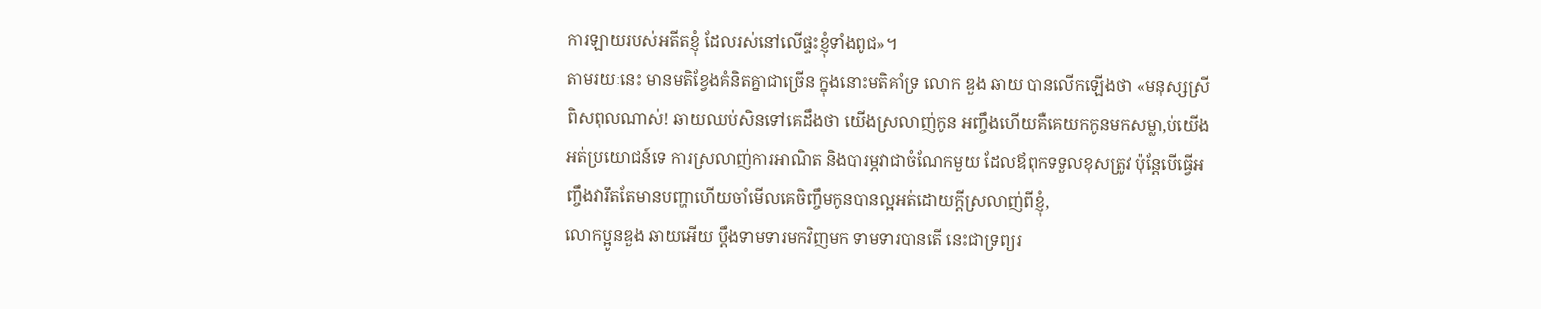ការឡាយរបស់អតីតខ្ញុំ ដែលរស់នៅលើផ្ទះខ្ញុំទាំងពូជ»។
តាមរយៈនេះ មានមតិខ្វែងគំនិតគ្នាជាច្រើន ក្នុងនោះមតិគាំទ្រ លោក ឌួង ឆាយ បានលើកឡើងថា «មនុស្សស្រីពិសពុលណាស់! ឆាយឈប់សិនទៅគេដឹងថា យើងស្រលាញ់កូន អញ្ចឹងហើយគឺគេយកកូនមកសម្លា,ប់យើងអត់ប្រយោជន៍ទេ ការស្រលាញ់ការអាណិត និងបារម្ភវាជាចំណែកមួយ ដែលឪពុកទទួលខុសត្រូវ ប៉ុន្តែបើធ្វើអញ្ចឹងវារឹតតែមានបញ្ហាហើយចាំមើលគេចិញ្ចឹមកូនបានល្អអត់ដោយក្តីស្រលាញ់ពីខ្ញុំ,
លោកប្អូនឌួង ឆាយអើយ ប្តឹងទាមទារមកវិញមក ទាមទារបានតើ នេះជាទ្រព្យរ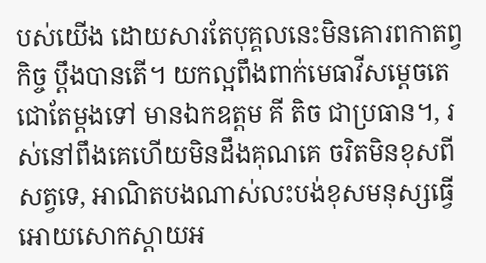បស់យើង ដោយសារតែបុគ្គលនេះមិនគោរពកាតព្វកិច្ច ប្តឹងបានតើ។ យកល្អពឹងពាក់មេធាវីសម្តេចតេជោតែម្តងទៅ មានឯកឧត្តម គី តិច ជាប្រធាន។, រស់នៅពឹងគេហើយមិនដឹងគុណគេ ចរិតមិនខុសពីសត្វទេ, អាណិតបងណាស់លះបង់ខុសមនុស្សធ្វើអោយសោកស្ដាយអ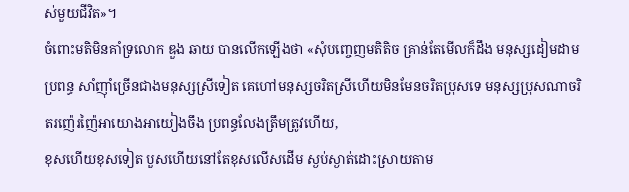ស់មួយជីវិត»។
ចំពោះមតិមិនគាំទ្រលោក ឌួង ឆាយ បានលើកឡើងថា «សុំបញ្ចេញមតិតិច គ្រាន់តែមើលក៏ដឹង មនុស្សដៀមដាមប្រពន្ធ សាំញ៉ាំច្រើនជាងមនុស្សស្រីទៀត គេហៅមនុស្សចរិតស្រីហើយមិនមែនចរិតប្រុសទេ មនុស្សប្រុសណាចរិតរញ៉េរញ៉ៃអាយោងអាយៀងចឹង ប្រពន្ធលែងត្រឹមត្រូវហើយ,
ខុសហើយខុសទៀត បួសហើយនៅតែខុសលើសដើម ស្ងប់ស្ងាត់ដោះស្រាយតាម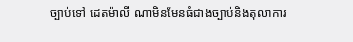ច្បាប់ទៅ ដេតម៉ាលី ណាមិនមែនធំជាងច្បាប់និងតុលាការ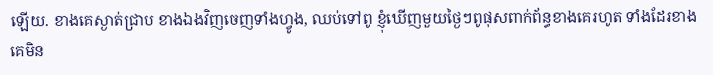ឡើយ. ខាងគេស្ងាត់ជ្រាប ខាងឯងវិញចេញទាំងហ្វូង, ឈប់ទៅពូ ខ្ញុំឃើញមួយថ្ងៃៗពូផុសពាក់ព័ន្ធខាងគេរហូត ទាំងដែរខាងគេមិន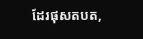ដែរផុសតបត,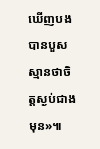ឃើញបងបានបួសស្មានថាចិត្តស្ងប់ជាងមុន»៕